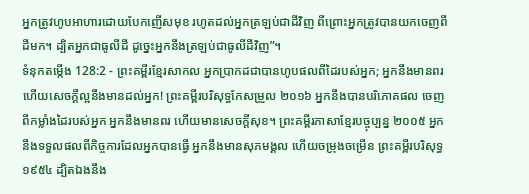អ្នកត្រូវហូបអាហារដោយបែកញើសមុខ រហូតដល់អ្នកត្រឡប់ជាដីវិញ ពីព្រោះអ្នកត្រូវបានយកចេញពីដីមក។ ដ្បិតអ្នកជាធូលីដី ដូច្នេះអ្នកនឹងត្រឡប់ជាធូលីដីវិញ”។
ទំនុកតម្កើង 128:2 - ព្រះគម្ពីរខ្មែរសាកល អ្នកប្រាកដជាបានហូបផលពីដៃរបស់អ្នក; អ្នកនឹងមានពរ ហើយសេចក្ដីល្អនឹងមានដល់អ្នក! ព្រះគម្ពីរបរិសុទ្ធកែសម្រួល ២០១៦ អ្នកនឹងបានបរិភោគផល ចេញពីកម្លាំងដៃរបស់អ្នក អ្នកនឹងមានពរ ហើយមានសេចក្ដីសុខ។ ព្រះគម្ពីរភាសាខ្មែរបច្ចុប្បន្ន ២០០៥ អ្នកនឹងទទួលផលពីកិច្ចការដែលអ្នកបានធ្វើ អ្នកនឹងមានសុភមង្គល ហើយចម្រុងចម្រើន ព្រះគម្ពីរបរិសុទ្ធ ១៩៥៤ ដ្បិតឯងនឹង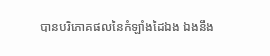បានបរិភោគផលនៃកំឡាំងដៃឯង ឯងនឹង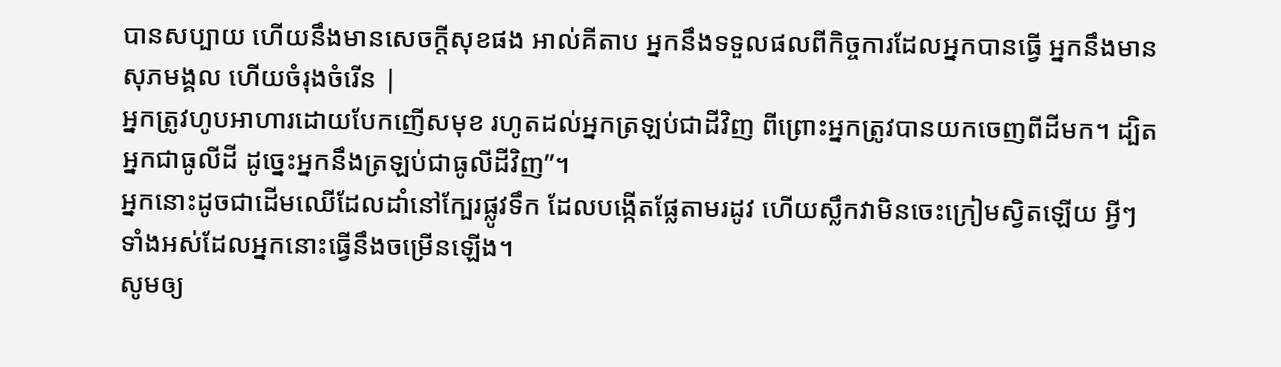បានសប្បាយ ហើយនឹងមានសេចក្ដីសុខផង អាល់គីតាប អ្នកនឹងទទួលផលពីកិច្ចការដែលអ្នកបានធ្វើ អ្នកនឹងមានសុភមង្គល ហើយចំរុងចំរើន |
អ្នកត្រូវហូបអាហារដោយបែកញើសមុខ រហូតដល់អ្នកត្រឡប់ជាដីវិញ ពីព្រោះអ្នកត្រូវបានយកចេញពីដីមក។ ដ្បិតអ្នកជាធូលីដី ដូច្នេះអ្នកនឹងត្រឡប់ជាធូលីដីវិញ”។
អ្នកនោះដូចជាដើមឈើដែលដាំនៅក្បែរផ្លូវទឹក ដែលបង្កើតផ្លែតាមរដូវ ហើយស្លឹកវាមិនចេះក្រៀមស្វិតឡើយ អ្វីៗទាំងអស់ដែលអ្នកនោះធ្វើនឹងចម្រើនឡើង។
សូមឲ្យ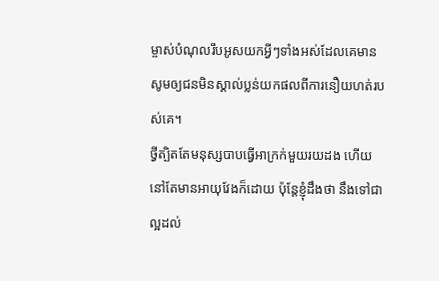ម្ចាស់បំណុលរឹបអូសយកអ្វីៗទាំងអស់ដែលគេមាន សូមឲ្យជនមិនស្គាល់ប្លន់យកផលពីការនឿយហត់របស់គេ។
ថ្វីត្បិតតែមនុស្សបាបធ្វើអាក្រក់មួយរយដង ហើយនៅតែមានអាយុវែងក៏ដោយ ប៉ុន្តែខ្ញុំដឹងថា នឹងទៅជាល្អដល់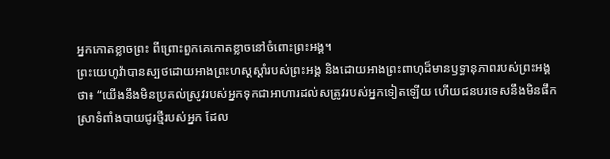អ្នកកោតខ្លាចព្រះ ពីព្រោះពួកគេកោតខ្លាចនៅចំពោះព្រះអង្គ។
ព្រះយេហូវ៉ាបានស្បថដោយអាងព្រះហស្តស្ដាំរបស់ព្រះអង្គ និងដោយអាងព្រះពាហុដ៏មានឫទ្ធានុភាពរបស់ព្រះអង្គថា៖ “យើងនឹងមិនប្រគល់ស្រូវរបស់អ្នកទុកជាអាហារដល់សត្រូវរបស់អ្នកទៀតឡើយ ហើយជនបរទេសនឹងមិនផឹកស្រាទំពាំងបាយជូរថ្មីរបស់អ្នក ដែល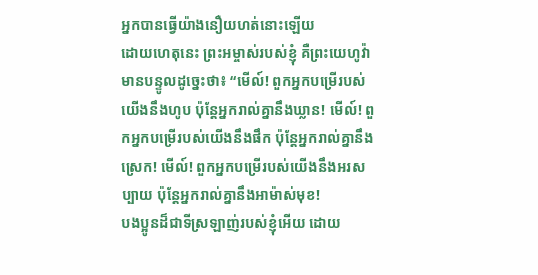អ្នកបានធ្វើយ៉ាងនឿយហត់នោះឡើយ
ដោយហេតុនេះ ព្រះអម្ចាស់របស់ខ្ញុំ គឺព្រះយេហូវ៉ា មានបន្ទូលដូច្នេះថា៖ “មើល៍! ពួកអ្នកបម្រើរបស់យើងនឹងហូប ប៉ុន្តែអ្នករាល់គ្នានឹងឃ្លាន! មើល៍! ពួកអ្នកបម្រើរបស់យើងនឹងផឹក ប៉ុន្តែអ្នករាល់គ្នានឹងស្រេក! មើល៍! ពួកអ្នកបម្រើរបស់យើងនឹងអរសប្បាយ ប៉ុន្តែអ្នករាល់គ្នានឹងអាម៉ាស់មុខ!
បងប្អូនដ៏ជាទីស្រឡាញ់របស់ខ្ញុំអើយ ដោយ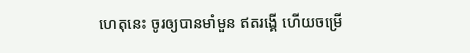ហេតុនេះ ចូរឲ្យបានមាំមួន ឥតរង្គើ ហើយចម្រើ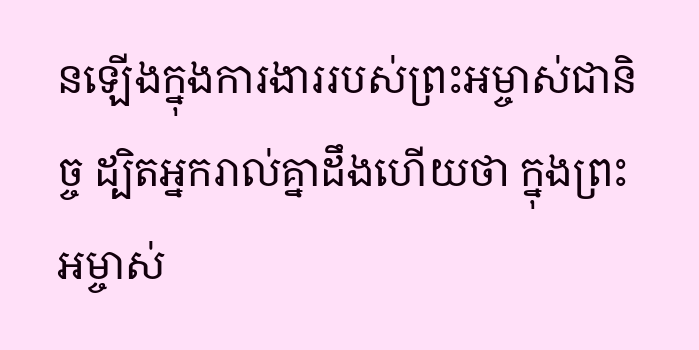នឡើងក្នុងការងាររបស់ព្រះអម្ចាស់ជានិច្ច ដ្បិតអ្នករាល់គ្នាដឹងហើយថា ក្នុងព្រះអម្ចាស់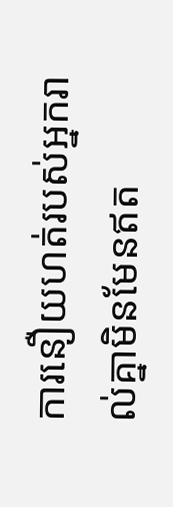ការនឿយហត់របស់អ្នករាល់គ្នាមិនមែនឥត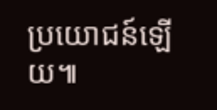ប្រយោជន៍ឡើយ៕